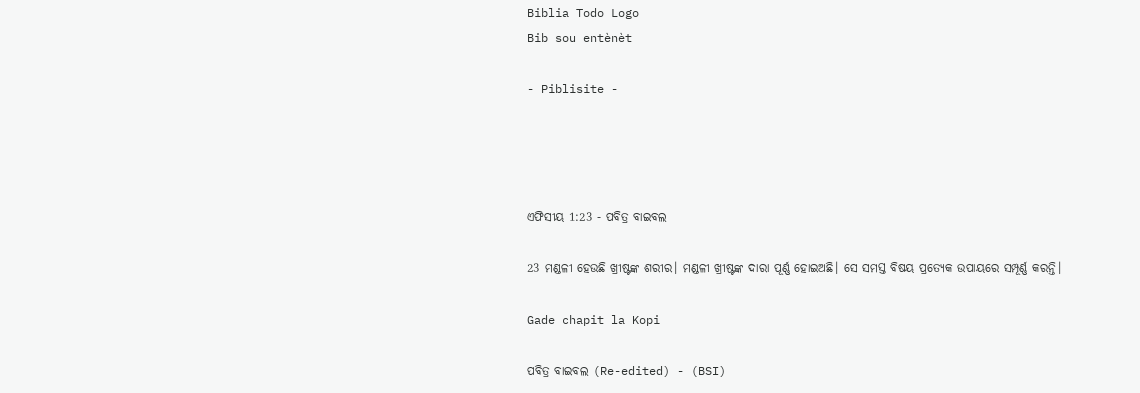Biblia Todo Logo
Bib sou entènèt

- Piblisite -




ଏଫିସୀୟ 1:23 - ପବିତ୍ର ବାଇବଲ

23 ମଣ୍ଡଳୀ ହେଉଛି ଖ୍ରୀଷ୍ଟଙ୍କ ଶରୀର। ମଣ୍ଡଳୀ ଖ୍ରୀଷ୍ଟଙ୍କ ଦାରା ପୂର୍ଣ୍ଣ ହୋଇଅଛି। ସେ ସମସ୍ତ ବିଷୟ ପ୍ରତ୍ୟେକ ଉପାୟରେ ସମ୍ପୂର୍ଣ୍ଣ କରନ୍ତି।

Gade chapit la Kopi

ପବିତ୍ର ବାଇବଲ (Re-edited) - (BSI)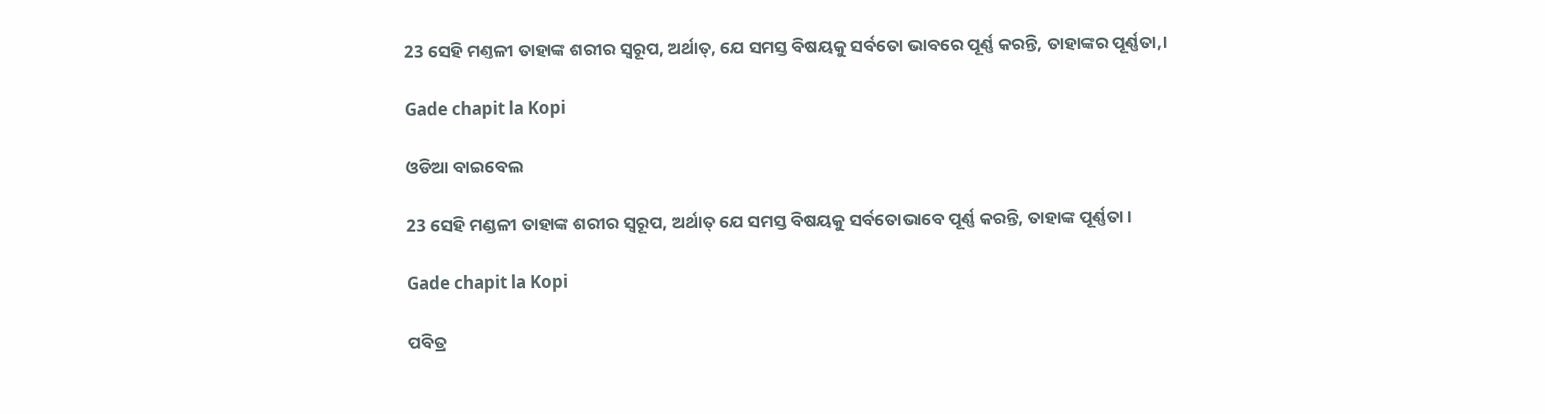23 ସେହି ମଣ୍ତଳୀ ତାହାଙ୍କ ଶରୀର ସ୍ଵରୂପ, ଅର୍ଥାତ୍, ଯେ ସମସ୍ତ ବିଷୟକୁ ସର୍ବତୋ ଭାବରେ ପୂର୍ଣ୍ଣ କରନ୍ତି, ତାହାଙ୍କର ପୂର୍ଣ୍ଣତା,।

Gade chapit la Kopi

ଓଡିଆ ବାଇବେଲ

23 ସେହି ମଣ୍ଡଳୀ ତାହାଙ୍କ ଶରୀର ସ୍ୱରୂପ, ଅର୍ଥାତ୍ ଯେ ସମସ୍ତ ବିଷୟକୁ ସର୍ବତୋଭାବେ ପୂର୍ଣ୍ଣ କରନ୍ତି, ତାହାଙ୍କ ପୂର୍ଣ୍ଣତା ।

Gade chapit la Kopi

ପବିତ୍ର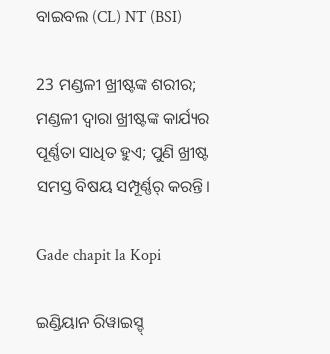ବାଇବଲ (CL) NT (BSI)

23 ମଣ୍ଡଳୀ ଖ୍ରୀଷ୍ଟଙ୍କ ଶରୀର; ମଣ୍ଡଳୀ ଦ୍ୱାରା ଖ୍ରୀଷ୍ଟଙ୍କ କାର୍ଯ୍ୟର ପୂର୍ଣ୍ଣତା ସାଧିତ ହୁଏ; ପୁଣି ଖ୍ରୀଷ୍ଟ ସମସ୍ତ ବିଷୟ ସମ୍ପୂର୍ଣ୍ଣର୍ କରନ୍ତି।

Gade chapit la Kopi

ଇଣ୍ଡିୟାନ ରିୱାଇସ୍ଡ୍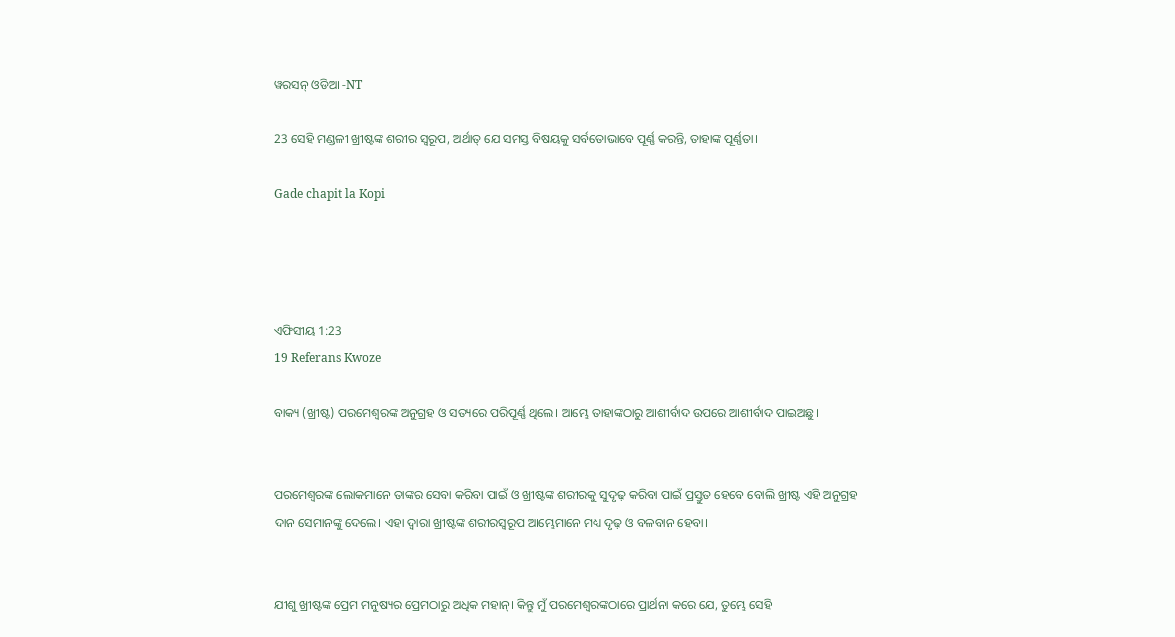ୱରସନ୍ ଓଡିଆ -NT

23 ସେହି ମଣ୍ଡଳୀ ଖ୍ରୀଷ୍ଟଙ୍କ ଶରୀର ସ୍ୱରୂପ, ଅର୍ଥାତ୍‍ ଯେ ସମସ୍ତ ବିଷୟକୁ ସର୍ବତୋଭାବେ ପୂର୍ଣ୍ଣ କରନ୍ତି, ତାହାଙ୍କ ପୂର୍ଣ୍ଣତା।

Gade chapit la Kopi




ଏଫିସୀୟ 1:23
19 Referans Kwoze

ବାକ୍ୟ (ଖ୍ରୀଷ୍ଟ) ପରମେଶ୍ୱରଙ୍କ ଅନୁଗ୍ରହ ଓ ସତ୍ୟରେ ପରିପୂର୍ଣ୍ଣ ଥିଲେ। ଆମ୍ଭେ ତାହାଙ୍କଠାରୁ ଆଶୀର୍ବାଦ ଉପରେ ଆଶୀର୍ବାଦ ପାଇଅଛୁ।


ପରମେଶ୍ୱରଙ୍କ ଲୋକମାନେ ତାଙ୍କର ସେବା କରିବା ପାଇଁ ଓ ଖ୍ରୀଷ୍ଟଙ୍କ ଶରୀରକୁ ସୁଦୃଢ଼ କରିବା ପାଇଁ ପ୍ରସ୍ତୁତ ହେବେ ବୋଲି ଖ୍ରୀଷ୍ଟ ଏହି ଅନୁଗ୍ରହ ଦାନ ସେମାନଙ୍କୁ ଦେଲେ। ଏହା ଦ୍ୱାରା ଖ୍ରୀଷ୍ଟଙ୍କ ଶରୀରସ୍ୱରୂପ ଆମ୍ଭେମାନେ ମଧ୍ୟ ଦୃଢ଼ ଓ ବଳବାନ ହେବା।


ଯୀଶୁ ଖ୍ରୀଷ୍ଟଙ୍କ ପ୍ରେମ ମନୁଷ୍ୟର ପ୍ରେମଠାରୁ ଅଧିକ ମହାନ୍। କିନ୍ତୁ ମୁଁ ପରମେଶ୍ୱରଙ୍କଠାରେ ପ୍ରାର୍ଥନା କରେ ଯେ, ତୁମ୍ଭେ ସେହି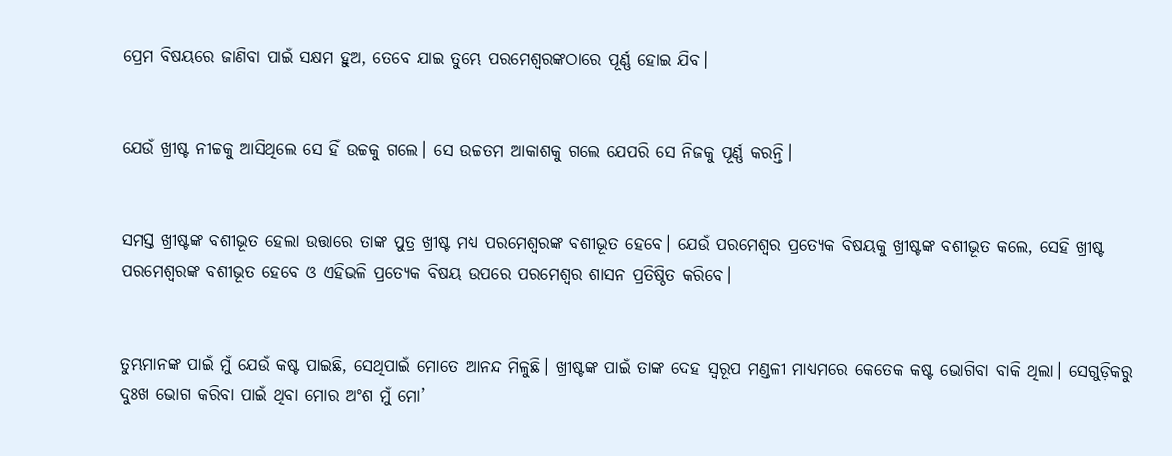ପ୍ରେମ ବିଷୟରେ ଜାଣିବା ପାଇଁ ସକ୍ଷମ ହୁଅ, ତେବେ ଯାଇ ତୁମ୍ଭେ ପରମେଶ୍ୱରଙ୍କଠାରେ ପୂର୍ଣ୍ଣ ହୋଇ ଯିବ।


ଯେଉଁ ଖ୍ରୀଷ୍ଟ ନୀଚ୍ଚକୁ ଆସିଥିଲେ ସେ ହିଁ ଉଚ୍ଚକୁ ଗଲେ। ସେ ଉଚ୍ଚତମ ଆକାଶକୁ ଗଲେ ଯେପରି ସେ ନିଜକୁ ପୂର୍ଣ୍ଣ କରନ୍ତି।


ସମସ୍ତ ଖ୍ରୀଷ୍ଟଙ୍କ ବଶୀଭୂତ ହେଲା ଉତ୍ତାରେ ତାଙ୍କ ପୁତ୍ର ଖ୍ରୀଷ୍ଟ ମଧ୍ୟ ପରମେଶ୍ୱରଙ୍କ ବଶୀଭୂତ ହେବେ। ଯେଉଁ ପରମେଶ୍ୱର ପ୍ରତ୍ୟେକ ବିଷୟକୁ ଖ୍ରୀଷ୍ଟଙ୍କ ବଶୀଭୂତ କଲେ, ସେହି ଖ୍ରୀଷ୍ଟ ପରମେଶ୍ୱରଙ୍କ ବଶୀଭୂତ ହେବେ ଓ ଏହିଭଳି ପ୍ରତ୍ୟେକ ବିଷୟ ଉପରେ ପରମେଶ୍ୱର ଶାସନ ପ୍ରତିଷ୍ଠିତ କରିବେ।


ତୁମ୍ଭମାନଙ୍କ ପାଇଁ ମୁଁ ଯେଉଁ କଷ୍ଟ ପାଇଛି, ସେଥିପାଇଁ ମୋତେ ଆନନ୍ଦ ମିଳୁଛି। ଖ୍ରୀଷ୍ଟଙ୍କ ପାଇଁ ତାଙ୍କ ଦେହ ସ୍ୱରୂପ ମଣ୍ଡଳୀ ମାଧ୍ୟମରେ କେତେକ କଷ୍ଟ ଭୋଗିବା ବାକି ଥିଲା। ସେଗୁଡ଼ିକରୁ ଦୁଃଖ ଭୋଗ କରିବା ପାଇଁ ଥିବା ମୋର ଅଂଶ ମୁଁ ମୋ’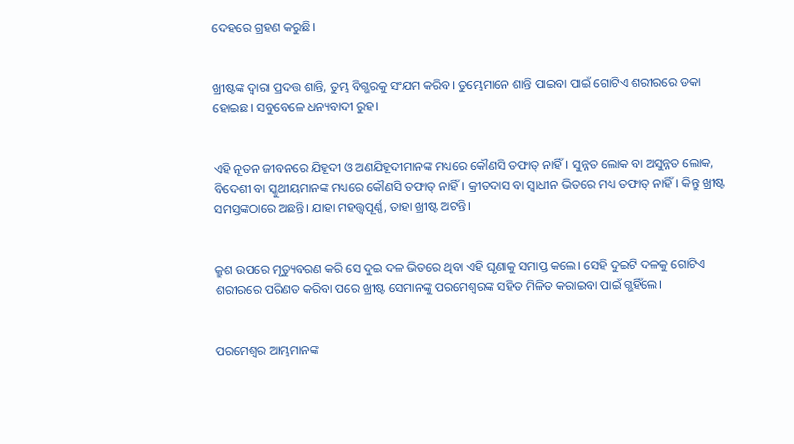ଦେହରେ ଗ୍ରହଣ କରୁଛି।


ଖ୍ରୀଷ୍ଟଙ୍କ ଦ୍ୱାରା ପ୍ରଦତ୍ତ ଶାନ୍ତି, ତୁମ୍ଭ ବିଗ୍ଭରକୁ ସଂଯମ କରିବ। ତୁମ୍ଭେମାନେ ଶାନ୍ତି ପାଇବା ପାଇଁ ଗୋଟିଏ ଶରୀରରେ ଡକା ହୋଇଛ। ସବୁବେଳେ ଧନ୍ୟବାଦୀ ରୁହ।


ଏହି ନୂତନ ଜୀବନରେ ଯିହୂଦୀ ଓ ଅଣଯିହୂଦୀମାନଙ୍କ ମଧ୍ୟରେ କୌଣସି ତଫାତ୍ ନାହିଁ। ସୁନ୍ନତ ଲୋକ ବା ଅସୁନ୍ନତ ଲୋକ, ବିଦେଶୀ ବା ସ୍କୁଥୀୟମାନଙ୍କ ମଧ୍ୟରେ କୌଣସି ତଫାତ୍ ନାହିଁ। କ୍ରୀତଦାସ ବା ସ୍ୱାଧୀନ ଭିତରେ ମଧ୍ୟ ତଫାତ୍ ନାହିଁ। କିନ୍ତୁ ଖ୍ରୀଷ୍ଟ ସମସ୍ତଙ୍କଠାରେ ଅଛନ୍ତି। ଯାହା ମହତ୍ତ୍ୱପୂର୍ଣ୍ଣ, ତାହା ଖ୍ରୀଷ୍ଟ ଅଟନ୍ତି।


କ୍ରୁଶ ଉପରେ ମୃତ୍ୟୁବରଣ କରି ସେ ଦୁଇ ଦଳ ଭିତରେ ଥିବା ଏହି ଘୃଣାକୁ ସମାପ୍ତ କଲେ। ସେହି ଦୁଇଟି ଦଳକୁ ଗୋଟିଏ ଶରୀରରେ ପରିଣତ କରିବା ପରେ ଖ୍ରୀଷ୍ଟ ସେମାନଙ୍କୁ ପରମେଶ୍ୱରଙ୍କ ସହିତ ମିଳିତ କରାଇବା ପାଇଁ ଗ୍ଭହିଁଲେ।


ପରମେଶ୍ୱର ଆମ୍ଭମାନଙ୍କ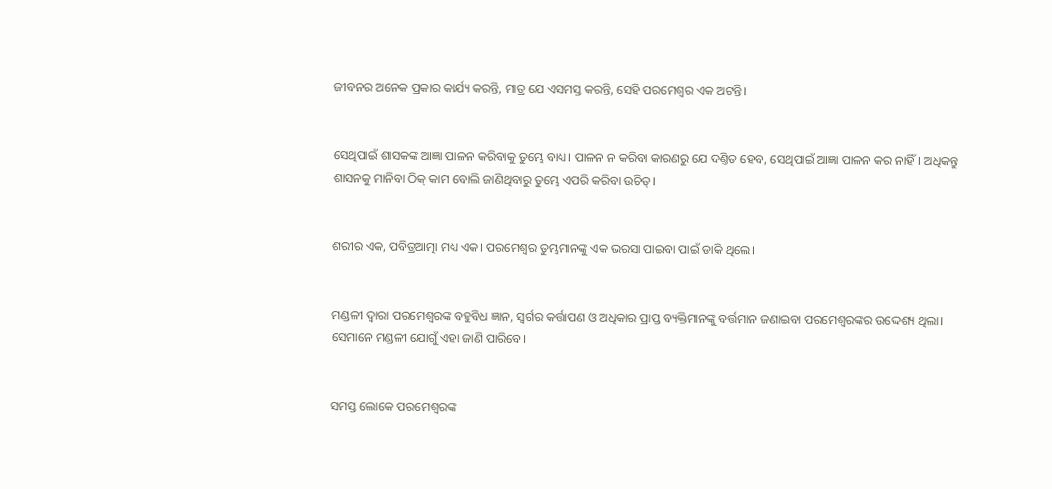ଜୀବନର ଅନେକ ପ୍ରକାର କାର୍ଯ୍ୟ କରନ୍ତି, ମାତ୍ର ଯେ ଏସମସ୍ତ କରନ୍ତି, ସେହି ପରମେଶ୍ୱର ଏକ ଅଟନ୍ତି।


ସେଥିପାଇଁ ଶାସକଙ୍କ ଆଜ୍ଞା ପାଳନ କରିବାକୁ ତୁମ୍ଭେ ବାଧ୍ୟ। ପାଳନ ନ କରିବା କାରଣରୁ ଯେ ଦଣ୍ତିତ ହେବ, ସେଥିପାଇଁ ଆଜ୍ଞା ପାଳନ କର ନାହିଁ। ଅଧିକନ୍ତୁ ଶାସନକୁ ମାନିବା ଠିକ୍ କାମ ବୋଲି ଜାଣିଥିବାରୁ ତୁମ୍ଭେ ଏପରି କରିବା ଉଚିତ୍।


ଶରୀର ଏକ, ପବିତ୍ରଆତ୍ମା ମଧ୍ୟ ଏକ। ପରମେଶ୍ୱର ତୁମ୍ଭମାନଙ୍କୁ ଏକ ଭରସା ପାଇବା ପାଇଁ ଡାକି ଥିଲେ।


ମଣ୍ଡଳୀ ଦ୍ୱାରା ପରମେଶ୍ୱରଙ୍କ ବହୁବିଧ ଜ୍ଞାନ, ସ୍ୱର୍ଗର କର୍ତ୍ତାପଣ ଓ ଅଧିକାର ପ୍ରାପ୍ତ ବ୍ୟକ୍ତିମାନଙ୍କୁ ବର୍ତ୍ତମାନ ଜଣାଇବା ପରମେଶ୍ୱରଙ୍କର ଉଦ୍ଦେଶ୍ୟ ଥିଲା। ସେମାନେ ମଣ୍ଡଳୀ ଯୋଗୁଁ ଏହା ଜାଣି ପାରିବେ।


ସମସ୍ତ ଲୋକେ ପରମେଶ୍ୱରଙ୍କ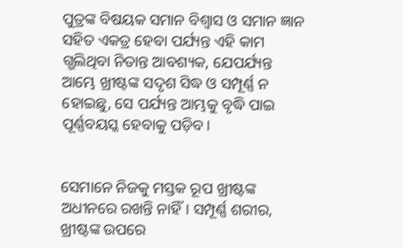ପୁତ୍ରଙ୍କ ବିଷୟକ ସମାନ ବିଶ୍ୱାସ ଓ ସମାନ ଜ୍ଞାନ ସହିତ ଏକତ୍ର ହେବା ପର୍ଯ୍ୟନ୍ତ ଏହି କାମ ଗ୍ଭଲିଥିବା ନିତାନ୍ତ ଆବଶ୍ୟକ, ଯେପର୍ଯ୍ୟନ୍ତ ଆମ୍ଭେ ଖ୍ରୀଷ୍ଟଙ୍କ ସଦୃଶ ସିଦ୍ଧ ଓ ସମ୍ପୂର୍ଣ୍ଣ ନ ହୋଇଛୁ, ସେ ପର୍ଯ୍ୟନ୍ତ ଆମ୍ଭକୁ ବୃଦ୍ଧି ପାଇ ପୂର୍ଣ୍ଣବୟସ୍କ ହେବାକୁ ପଡ଼ିବ।


ସେମାନେ ନିଜକୁ ମସ୍ତକ ରୂପ ଖ୍ରୀଷ୍ଟଙ୍କ ଅଧୀନରେ ରଖନ୍ତି ନାହିଁ। ସମ୍ପୂର୍ଣ୍ଣ ଶରୀର, ଖ୍ରୀଷ୍ଟଙ୍କ ଉପରେ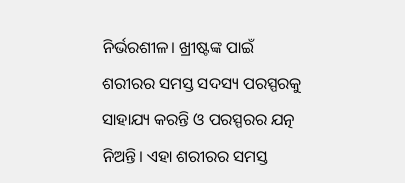ନିର୍ଭରଶୀଳ। ଖ୍ରୀଷ୍ଟଙ୍କ ପାଇଁ ଶରୀରର ସମସ୍ତ ସଦସ୍ୟ ପରସ୍ପରକୁ ସାହାଯ୍ୟ କରନ୍ତି ଓ ପରସ୍ପରର ଯତ୍ନ ନିଅନ୍ତି। ଏହା ଶରୀରର ସମସ୍ତ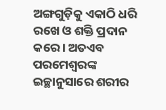ଅଙ୍ଗଗୁଡ଼ିକୁ ଏକାଠି ଧରି ରଖେ ଓ ଶକ୍ତି ପ୍ରଦାନ କରେ। ଅତଏବ ପରମେଶ୍ୱରଙ୍କ ଇଚ୍ଛାନୁସାରେ ଶରୀର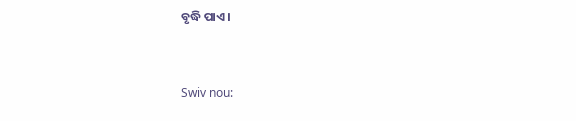ବୃଦ୍ଧି ପାଏ।


Swiv nou: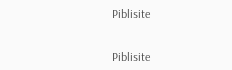Piblisite


Piblisite